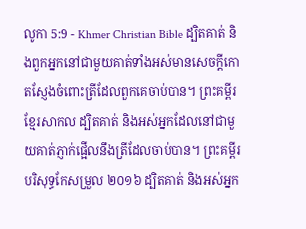លូកា 5:9 - Khmer Christian Bible ដ្បិតគាត់ និងពួកអ្នកនៅជាមួយគាត់ទាំងអស់មានសេចក្ដីកោតស្ញែងចំពោះត្រីដែលពួកគេចាប់បាន។ ព្រះគម្ពីរខ្មែរសាកល ដ្បិតគាត់ និងអស់អ្នកដែលនៅជាមួយគាត់ភ្ញាក់ផ្អើលនឹងត្រីដែលចាប់បាន។ ព្រះគម្ពីរបរិសុទ្ធកែសម្រួល ២០១៦ ដ្បិតគាត់ និងអស់អ្នក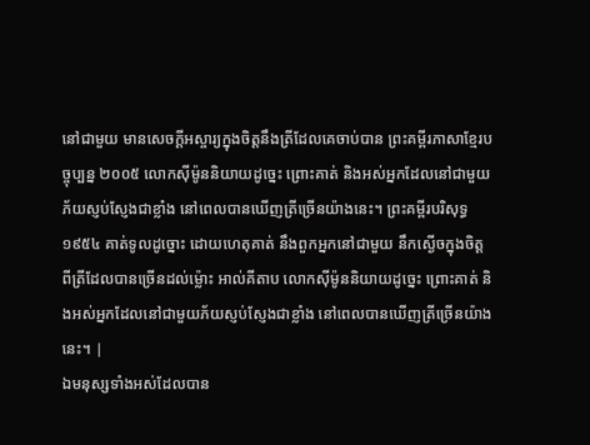នៅជាមួយ មានសេចក្ដីអស្ចារ្យក្នុងចិត្តនឹងត្រីដែលគេចាប់បាន ព្រះគម្ពីរភាសាខ្មែរបច្ចុប្បន្ន ២០០៥ លោកស៊ីម៉ូននិយាយដូច្នេះ ព្រោះគាត់ និងអស់អ្នកដែលនៅជាមួយ ភ័យស្ញប់ស្ញែងជាខ្លាំង នៅពេលបានឃើញត្រីច្រើនយ៉ាងនេះ។ ព្រះគម្ពីរបរិសុទ្ធ ១៩៥៤ គាត់ទូលដូច្នោះ ដោយហេតុគាត់ នឹងពួកអ្នកនៅជាមួយ នឹកស្ងើចក្នុងចិត្ត ពីត្រីដែលបានច្រើនដល់ម៉្លោះ អាល់គីតាប លោកស៊ីម៉ូននិយាយដូច្នេះ ព្រោះគាត់ និងអស់អ្នកដែលនៅជាមួយភ័យស្ញប់ស្ញែងជាខ្លាំង នៅពេលបានឃើញត្រីច្រើនយ៉ាងនេះ។ |
ឯមនុស្សទាំងអស់ដែលបាន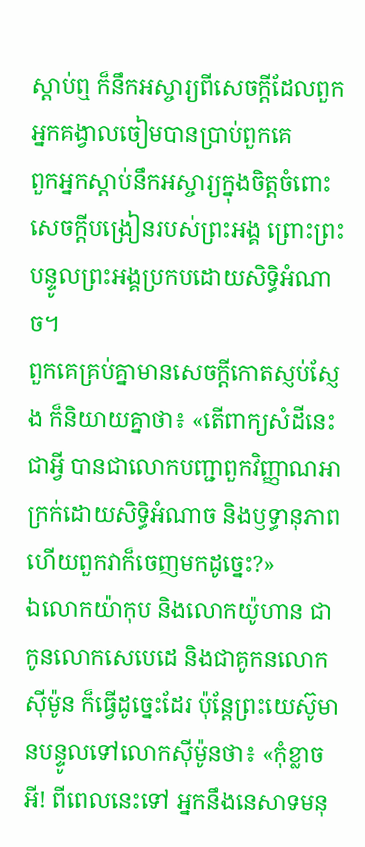ស្ដាប់ឮ ក៏នឹកអស្ចារ្យពីសេចក្ដីដែលពួកអ្នកគង្វាលចៀមបានប្រាប់ពួកគេ
ពួកអ្នកស្ដាប់នឹកអស្ចារ្យក្នុងចិត្ដចំពោះសេចក្ដីបង្រៀនរបស់ព្រះអង្គ ព្រោះព្រះបន្ទូលព្រះអង្គប្រកបដោយសិទ្ធិអំណាច។
ពួកគេគ្រប់គ្នាមានសេចក្ដីកោតស្ញប់ស្ញែង ក៏និយាយគ្នាថា៖ «តើពាក្យសំដីនេះជាអ្វី បានជាលោកបញ្ជាពួកវិញ្ញាណអាក្រក់ដោយសិទ្ធិអំណាច និងឫទ្ធានុភាព ហើយពួកវាក៏ចេញមកដូច្នេះ?»
ឯលោកយ៉ាកុប និងលោកយ៉ូហាន ជាកូនលោកសេបេដេ និងជាគូកនលោកស៊ីម៉ូន ក៏ធ្វើដូច្នេះដែរ ប៉ុន្ដែព្រះយេស៊ូមានបន្ទូលទៅលោកស៊ីម៉ូនថា៖ «កុំខ្លាចអី! ពីពេលនេះទៅ អ្នកនឹងនេសាទមនុ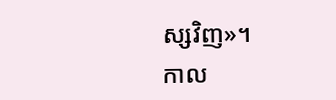ស្សវិញ»។
កាល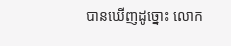បានឃើញដូច្នោះ លោក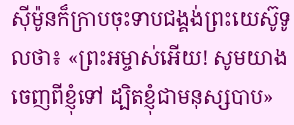ស៊ីម៉ូនក៏ក្រាបចុះទាបជង្គង់ព្រះយេស៊ូទូលថា៖ «ព្រះអម្ចាស់អើយ! សូមយាងចេញពីខ្ញុំទៅ ដ្បិតខ្ញុំជាមនុស្សបាប»